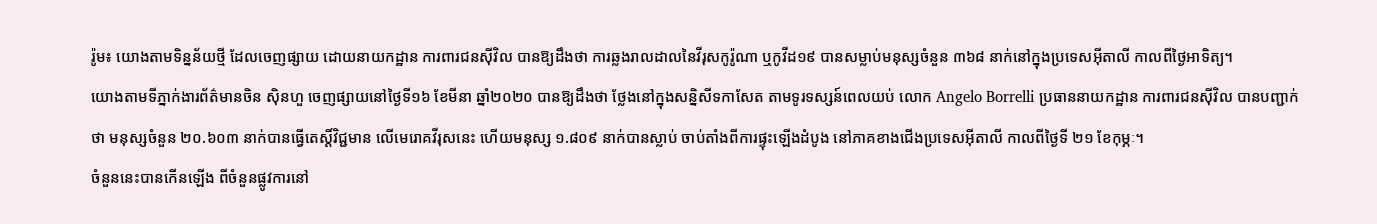រ៉ូម៖ យោងតាមទិន្នន័យថ្មី ដែលចេញផ្សាយ ដោយនាយកដ្ឋាន ការពារជនស៊ីវិល បានឱ្យដឹងថា ការឆ្លងរាលដាលនៃវីរុសកូរ៉ូណា ឬកូវីដ១៩ បានសម្លាប់មនុស្សចំនួន ៣៦៨ នាក់នៅក្នុងប្រទេសអ៊ីតាលី កាលពីថ្ងៃអាទិត្យ។
យោងតាមទីភ្នាក់ងារព័ត៌មានចិន ស៊ិនហួ ចេញផ្សាយនៅថ្ងៃទី១៦ ខែមីនា ឆ្នាំ២០២០ បានឱ្យដឹងថា ថ្លែងនៅក្នុងសន្និសីទកាសែត តាមទូរទស្សន៍ពេលយប់ លោក Angelo Borrelli ប្រធាននាយកដ្ឋាន ការពារជនស៊ីវិល បានបញ្ជាក់ថា មនុស្សចំនួន ២០.៦០៣ នាក់បានធ្វើតេស្តិ៍វិជ្ជមាន លើមេរោគវីរុសនេះ ហើយមនុស្ស ១.៨០៩ នាក់បានស្លាប់ ចាប់តាំងពីការផ្ទុះឡើងដំបូង នៅភាគខាងជើងប្រទេសអ៊ីតាលី កាលពីថ្ងៃទី ២១ ខែកុម្ភៈ។
ចំនួននេះបានកើនឡើង ពីចំនួនផ្លូវការនៅ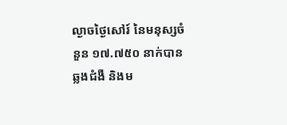ល្ងាចថ្ងៃសៅរ៍ នៃមនុស្សចំនួន ១៧.៧៥០ នាក់បានឆ្លងជំងឺ និងម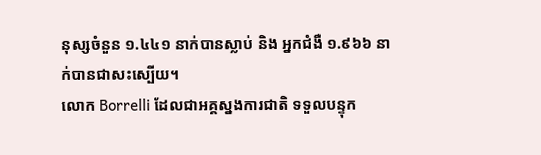នុស្សចំនួន ១.៤៤១ នាក់បានស្លាប់ និង អ្នកជំងឺ ១.៩៦៦ នាក់បានជាសះស្បើយ។
លោក Borrelli ដែលជាអគ្គស្នងការជាតិ ទទួលបន្ទុក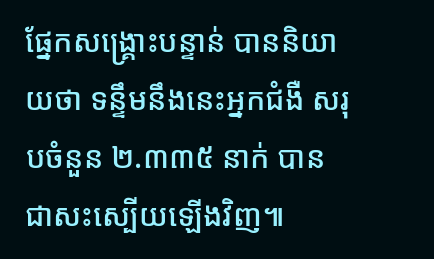ផ្នែកសង្គ្រោះបន្ទាន់ បាននិយាយថា ទន្ទឹមនឹងនេះអ្នកជំងឺ សរុបចំនួន ២.៣៣៥ នាក់ បានជាសះស្បើយឡើងវិញ៕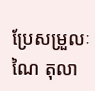ប្រែសម្រួលៈ ណៃ តុលា